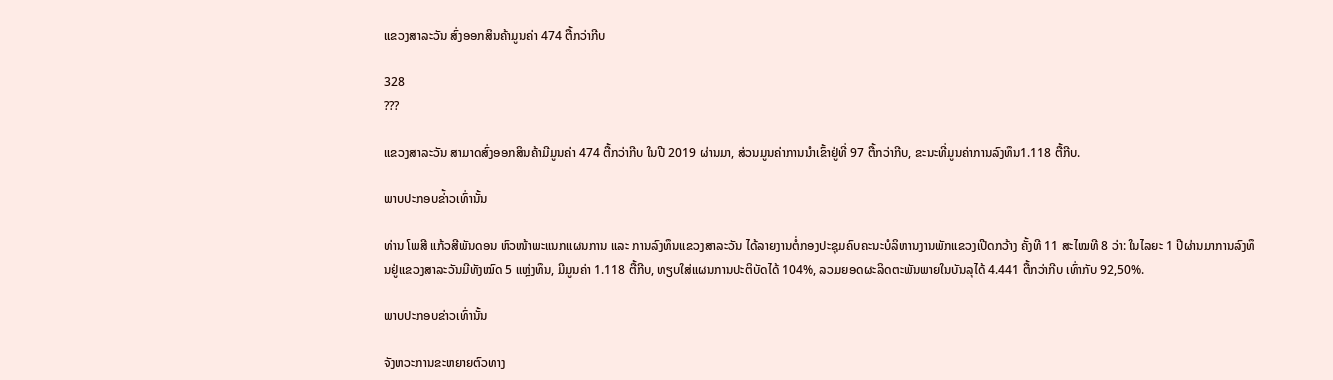ແຂວງສາລະວັນ ສົ່ງອອກສິນຄ້າມູນຄ່າ 474 ຕື້ກວ່າກີບ

328
???

ແຂວງສາລະວັນ ສາມາດສົ່ງອອກສິນຄ້າມີມູນຄ່າ 474 ຕື້ກວ່າກີບ ໃນປີ 2019 ຜ່ານມາ, ສ່ວນມູນຄ່າການນຳເຂົ້າຢູ່ທີ່ 97 ຕື້ກວ່າກີບ, ຂະນະທີ່ມູນຄ່າການລົງທຶນ1.118 ຕື້ກີບ.

ພາບປະກອບຂ່້າວເທົ່ານັ້ນ

ທ່ານ ໂພສີ ແກ້ວສີພັນດອນ ຫົວໜ້າພະແນກແຜນການ ແລະ ການລົງທຶນແຂວງສາລະວັນ ໄດ້ລາຍງານຕໍ່ກອງປະຊຸມຄົບຄະນະບໍລິຫານງານພັກແຂວງເປີດກວ້າງ ຄັ້ງທີ 11 ສະໄໝທີ 8 ວ່າ: ໃນໄລຍະ 1 ປີຜ່ານມາການລົງທຶນຢູ່ແຂວງສາລະວັນມີທັງໝົດ 5 ແຫຼ່ງທຶນ, ມີມູນຄ່າ 1.118 ຕື້ກີບ, ທຽບໃສ່ແຜນການປະຕິບັດໄດ້ 104%, ລວມຍອດຜະລິດຕະພັນພາຍໃນບັນລຸໄດ້ 4.441 ຕື້ກວ່າກີບ ເທົ່າກັບ 92,50%.

ພາບປະກອບຂ່າວເທົ່ານັ້ນ

ຈັງຫວະການຂະຫຍາຍຕົວທາງ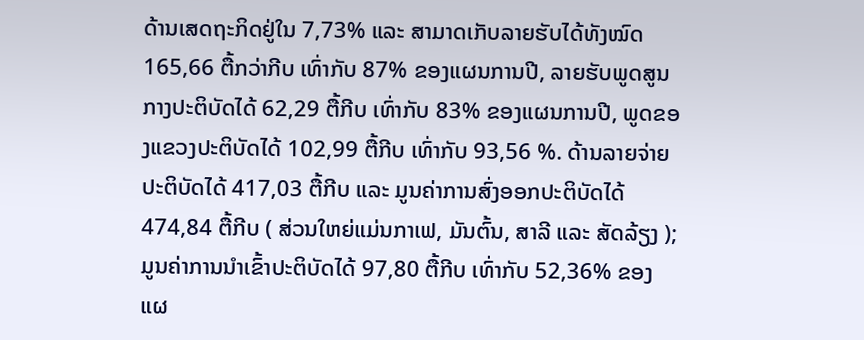ດ້ານເສດຖະກິດຢູ່ໃນ 7,73% ແລະ ສາມາດເກັບລາຍຮັບໄດ້ທັງໝົດ 165,66 ຕື້ກວ່າກີບ ເທົ່າກັບ 87% ຂອງແຜນການປີ, ລາຍຮັບພູດສູນກາງປະຕິບັດໄດ້ 62,29 ຕື້ກີບ ເທົ່າກັບ 83% ຂອງແຜນການປີ, ພູດຂອງແຂວງປະຕິບັດໄດ້ 102,99 ຕື້ກີບ ເທົ່າກັບ 93,56 %. ດ້ານລາຍຈ່າຍປະຕິບັດໄດ້ 417,03 ຕື້ກີບ ແລະ ມູນຄ່າການສົ່ງອອກປະຕິບັດໄດ້ 474,84 ຕື້ກີບ ( ສ່ວນໃຫຍ່ແມ່ນກາເຟ, ມັນຕົ້ນ, ສາລີ ແລະ ສັດລ້ຽງ ); ມູນຄ່າການນຳເຂົ້າປະຕິບັດໄດ້ 97,80 ຕື້ກີບ ເທົ່າກັບ 52,36% ຂອງແຜ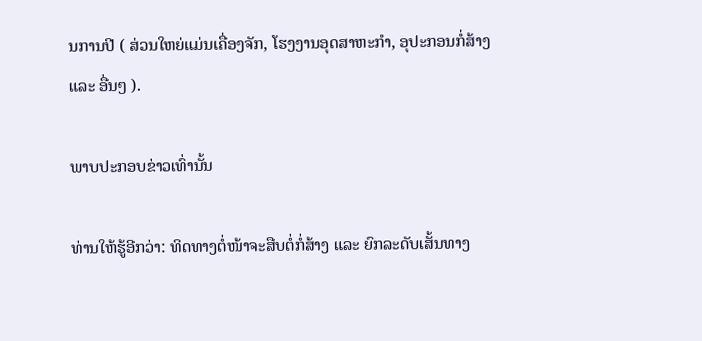ນການປີ ( ສ່ວນໃຫຍ່ແມ່ນເຄື່ອງຈັກ, ໂຮງງານອຸດສາຫະກຳ, ອຸປະກອນກໍ່ສ້າງ ແລະ ອື່ນໆ ).

ພາບປະກອບຂ່າວເທົ່ານັ້ນ

ທ່ານໃຫ້ຮູ້ອີກວ່າ: ທິດທາງຕໍ່ໜ້າຈະສືບຕໍ່ກໍ່ສ້າງ ແລະ ຍົກລະດັບເສັ້ນທາງ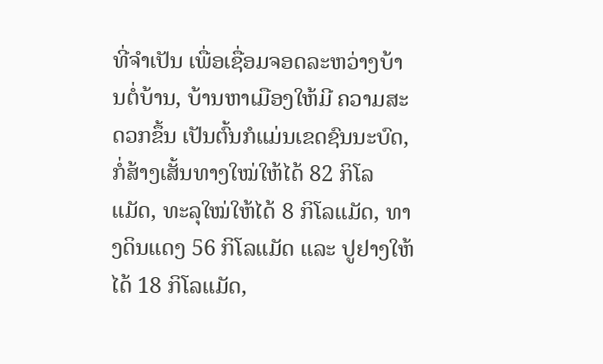ທີ່ຈຳເປັນ ເພື່ອເຊື່ອມຈອດລະຫວ່າງບ້ານຕໍ່ບ້ານ, ບ້ານຫາເມືອງໃຫ້ມີ ຄວາມສະດວກຂຶ້ນ ເປັນຕົ້ນກໍແມ່ນເຂດຊົນນະບົດ, ກໍ່ສ້າງເສັ້ນທາງໃໝ່ໃຫ້ໄດ້ 82 ກິໂລແມັດ, ທະລຸໃໝ່ໃຫ້ໄດ້ 8 ກິໂລແມັດ, ທາງດິນແດງ 56 ກິໂລແມັດ ແລະ ປູຢາງໃຫ້ໄດ້ 18 ກິໂລແມັດ,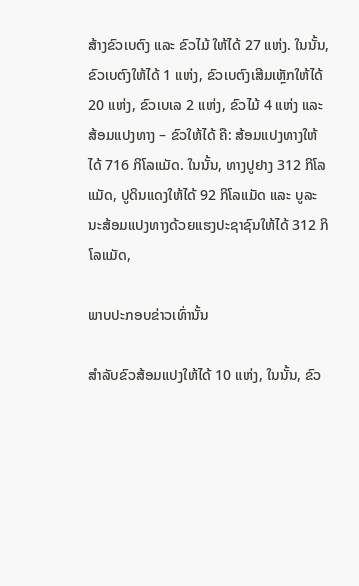ສ້າງຂົວເບຕົງ ແລະ ຂົວໄມ້ ໃຫ້ໄດ້ 27 ແຫ່ງ. ໃນນັ້ນ, ຂົວເບຕົງໃຫ້ໄດ້ 1 ແຫ່ງ, ຂົວເບຕົງເສີມເຫຼັກໃຫ້ໄດ້ 20 ແຫ່ງ, ຂົວເບເລ 2 ແຫ່ງ, ຂົວໄມ້ 4 ແຫ່ງ ແລະ ສ້ອມແປງທາງ – ຂົວໃຫ້ໄດ້ ຄື: ສ້ອມແປງທາງໃຫ້ໄດ້ 716 ກິໂລແມັດ. ໃນນັ້ນ, ທາງປູຢາງ 312 ກິໂລແມັດ, ປູດິນແດງໃຫ້ໄດ້ 92 ກິໂລແມັດ ແລະ ບູລະນະສ້ອມແປງທາງດ້ວຍແຮງປະຊາຊົນໃຫ້ໄດ້ 312 ກິໂລແມັດ,

ພາບປະກອບຂ່າວເທົ່ານັ້ນ

ສຳລັບຂົວສ້ອມແປງໃຫ້ໄດ້ 10 ແຫ່ງ, ໃນນັ້ນ, ຂົວ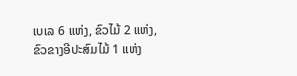ເບເລ 6 ແຫ່ງ, ຂົວໄມ້ 2 ແຫ່ງ, ຂົວຂາງອີປະສົມໄມ້ 1 ແຫ່ງ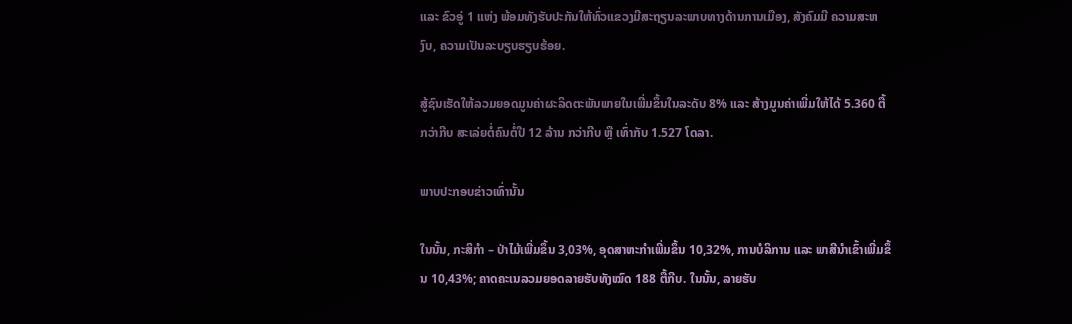ແລະ ຂົວອູ່ 1 ແຫ່ງ ພ້ອມທັງຮັບປະກັນໃຫ້ທົ່ວແຂວງມີສະຖຽນລະພາບທາງດ້ານການເມືອງ, ສັງຄົມມີ ຄວາມສະຫງົບ, ຄວາມເປັນລະບຽບຮຽບຮ້ອຍ.

ສູ້ຊົນເຮັດໃຫ້ລວມຍອດມູນຄ່າຜະລິດຕະພັນພາຍໃນເພີ່ມຂຶ້ນໃນລະດັບ 8% ແລະ ສ້າງມູນຄ່າເພີ່ມໃຫ້ໄດ້ 5.360 ຕື້ ກວ່າກີບ ສະເລ່ຍຕໍ່ຄົນຕໍ່ປີ 12 ລ້ານ ກວ່າກີບ ຫຼື ເທົ່າກັບ 1.527 ໂດລາ.

ພາບປະກອບຂ່າວເທົ່ານັ້ນ

ໃນນັ້ນ, ກະສິກຳ – ປ່າໄມ້ເພີ່ມຂຶ້ນ 3,03%, ອຸດສາຫະກຳເພີ່ມຂຶ້ນ 10,32%, ການບໍລິການ ແລະ ພາສີນຳເຂົ້າເພີ່ມຂຶ້ນ 10,43%; ຄາດຄະເນລວມຍອດລາຍຮັບທັງໝົດ 188 ຕື້ກີບ. ໃນນັ້ນ, ລາຍຮັບ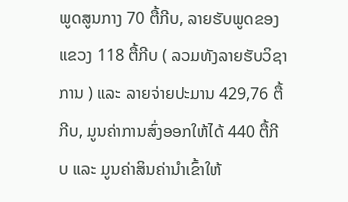ພູດສູນກາງ 70 ຕື້ກີບ, ລາຍຮັບພູດຂອງແຂວງ 118 ຕື້ກີບ ( ລວມທັງລາຍຮັບວິຊາການ ) ແລະ ລາຍຈ່າຍປະມານ 429,76 ຕື້ກີບ, ມູນຄ່າການສົ່ງອອກໃຫ້ໄດ້ 440 ຕື້ກີບ ແລະ ມູນຄ່າສິນຄ່ານຳເຂົ້າໃຫ້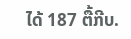ໄດ້ 187 ຕື້ກີບ.